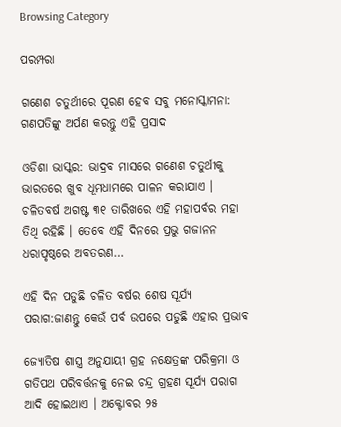Browsing Category

ପରମ୍ପରା

ଗଣେଶ ଚତୁର୍ଥୀରେ ପୂରଣ ହେବ ସବୁ ମନୋସ୍କାମନା: ଗଣପତିଙ୍କୁ ଅର୍ପଣ କରନ୍ତୁ ଏହି ପ୍ରସାଦ

ଓଡିଶା ଭାସ୍କର: ଭାଦ୍ରବ ମାସରେ ଗଣେଶ ଚତୁର୍ଥୀକୁ ଭାରତରେ ଖୁବ ଧୂମଧାମରେ ପାଳନ କରାଯାଏ । ଚଳିତବର୍ଷ ଅଗଷ୍ଟ ୩୧ ତାରିଖରେ ଏହି ମହାପର୍ବର ମହା ତିଥି ରହିଛି । ତେବେ ଏହି ଦିନରେ ପ୍ରଭୁ ଗଜାନନ ଧରାପୃଷ୍ଠରେ ଅବତରଣ…

ଏହି ଦିନ ପଡୁଛି ଚଳିତ ବର୍ଷର ଶେଷ ସୂର୍ଯ୍ୟ ପରାଗ:ଜାଣନ୍ତୁ କେଉଁ ପର୍ବ ଉପରେ ପଡୁଛି ଏହାର ପ୍ରଭାବ

ଜ୍ୟୋତିଷ ଶାସ୍ତ୍ର ଅନୁଯାୟୀ ଗ୍ରହ ନକ୍ଷେତ୍ରଙ୍କ ପରିକ୍ରମା ଓ ଗତିପଥ ପରିବର୍ତ୍ତନକୁ ନେଇ ଚନ୍ଦ୍ର ଗ୍ରହଣ ସୂର୍ଯ୍ୟ ପରାଗ ଆଦି ହୋଇଥାଏ । ଅକ୍ଟୋବର ୨୫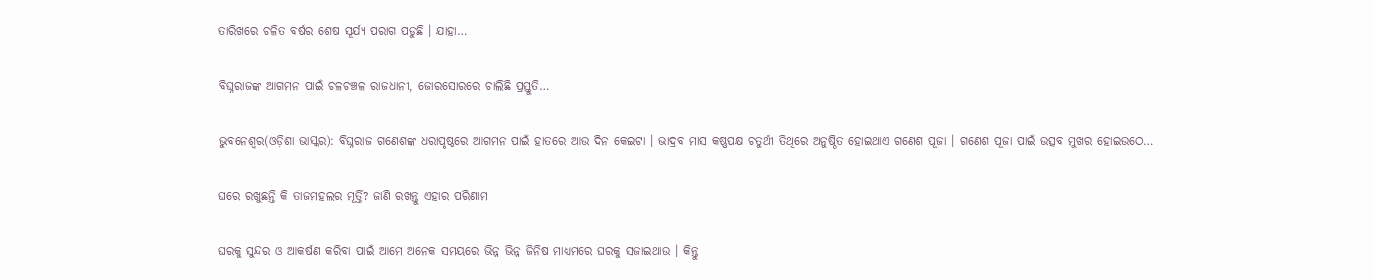ତାରିଖରେ ଚଳିତ ବର୍ଷର ଶେଷ ସୂର୍ଯ୍ୟ ପରାଗ ପଡୁଛି । ଯାହା…

ବିଘ୍ନରାଜଙ୍କ ଆଗମନ ପାଇଁ ଚଳଚଞ୍ଚଳ ରାଜଧାନୀ, ଜୋରସୋରରେ ଚାଲିଛି ପ୍ରସ୍ତୁତି…

ଭୁବନେଶ୍ୱର(ଓଡ଼ିଶା ଭାସ୍କର): ବିଘ୍ନରାଜ ଗଣେଶଙ୍କ ଧରାପୃଷ୍ଠରେ ଆଗମନ ପାଇଁ ହାତରେ ଆଉ ଦିନ କେଇଟା । ଭାଦ୍ରବ ମାସ କଷ୍ଣପକ୍ଷ ଚତୁର୍ଥୀ ତିଥିରେ ଅନୁଷ୍ଠିତ ହୋଇଥାଏ ଗଣେଶ ପୂଜା । ଗଣେଶ ପୂଜା ପାଇଁ ଉତ୍ସବ ମୁଖର ହୋଇଉଠେ…

ଘରେ ରଖୁଛନ୍ତି କି ତାଜମହଲର ମୂର୍ତ୍ତି? ଜାଣି ରଖନ୍ତୁ ଏହାର ପରିଣାମ

ଘରକୁ ସୁନ୍ଦର ଓ ଆକର୍ଷଣ କରିବା ପାଇଁ ଆମେ ଅନେକ ସମୟରେ ଭିନ୍ନ ଭିନ୍ନ ଜିନିଷ ମାଧ୍ୟମରେ ଘରକୁ ସଜାଇଥାଉ । କିନ୍ତୁ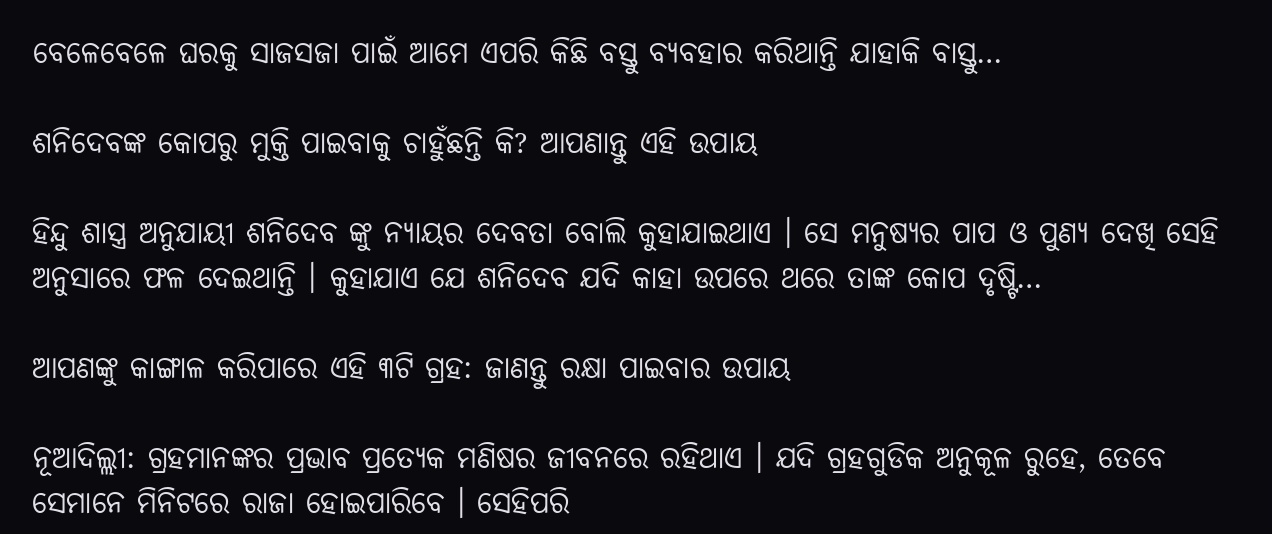ବେଳେବେଳେ ଘରକୁ ସାଜସଜା ପାଇଁ ଆମେ ଏପରି କିଛି ବସ୍ତୁ ବ୍ୟବହାର କରିଥାନ୍ତି ଯାହାକି ବାସ୍ତୁ…

ଶନିଦେବଙ୍କ କୋପରୁ ମୁକ୍ତି ପାଇବାକୁ ଚାହୁଁଛନ୍ତି କି? ଆପଣାନ୍ତୁ ଏହି ଉପାୟ

ହିନ୍ଦୁ ଶାସ୍ତ୍ର ଅନୁଯାୟୀ ଶନିଦେବ ଙ୍କୁ ନ୍ୟାୟର ଦେବତା ବୋଲି କୁହାଯାଇଥାଏ । ସେ ମନୁଷ୍ୟର ପାପ ଓ ପୁଣ୍ୟ ଦେଖି ସେହି ଅନୁସାରେ ଫଳ ଦେଇଥାନ୍ତି । କୁହାଯାଏ ଯେ ଶନିଦେବ ଯଦି କାହା ଉପରେ ଥରେ ତାଙ୍କ କୋପ ଦୃଷ୍ଟି…

ଆପଣଙ୍କୁ କାଙ୍ଗାଳ କରିପାରେ ଏହି ୩ଟି ଗ୍ରହ: ଜାଣନ୍ତୁ ରକ୍ଷା ପାଇବାର ଉପାୟ

ନୂଆଦିଲ୍ଲୀ: ଗ୍ରହମାନଙ୍କର ପ୍ରଭାବ ପ୍ରତ୍ୟେକ ମଣିଷର ଜୀବନରେ ରହିଥାଏ । ଯଦି ଗ୍ରହଗୁଡିକ ଅନୁକୂଳ ରୁହେ, ତେବେ ସେମାନେ ମିନିଟରେ ରାଜା ହୋଇପାରିବେ । ସେହିପରି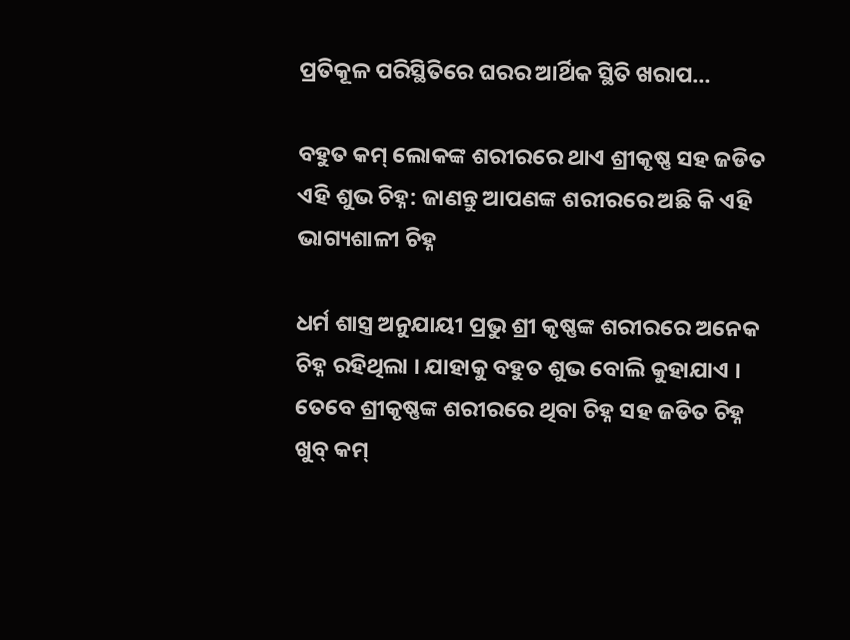ପ୍ରତିକୂଳ ପରିସ୍ଥିତିରେ ଘରର ଆର୍ଥିକ ସ୍ଥିତି ଖରାପ…

ବହୁତ କମ୍ ଲୋକଙ୍କ ଶରୀରରେ ଥାଏ ଶ୍ରୀକୃଷ୍ଣ ସହ ଜଡିତ ଏହି ଶୁଭ ଚିହ୍ନ: ଜାଣନ୍ତୁ ଆପଣଙ୍କ ଶରୀରରେ ଅଛି କି ଏହି ଭାଗ୍ୟଶାଳୀ ଚିହ୍ନ

ଧର୍ମ ଶାସ୍ତ୍ର ଅନୁଯାୟୀ ପ୍ରଭୁ ଶ୍ରୀ କୃଷ୍ଣଙ୍କ ଶରୀରରେ ଅନେକ ଚିହ୍ନ ରହିଥିଲା । ଯାହାକୁ ବହୁତ ଶୁଭ ବୋଲି କୁହାଯାଏ । ତେବେ ଶ୍ରୀକୃଷ୍ଣଙ୍କ ଶରୀରରେ ଥିବା ଚିହ୍ନ ସହ ଜଡିତ ଚିହ୍ନ ଖୁବ୍ କମ୍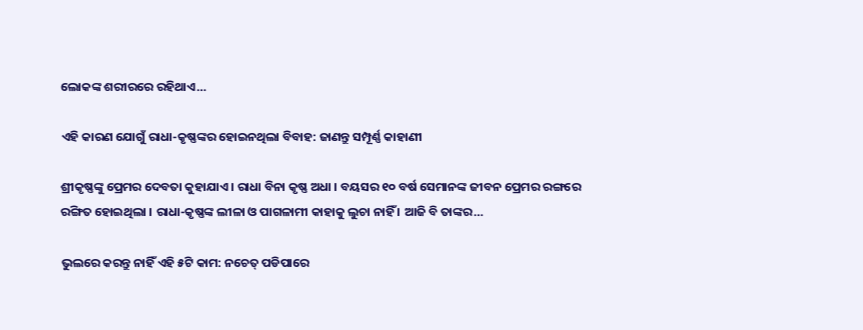ଲୋକଙ୍କ ଶରୀରରେ ରହିଥାଏ…

ଏହି କାରଣ ଯୋଗୁଁ ରାଧା-କୃଷ୍ଣଙ୍କର ହୋଇନଥିଲା ବିବାହ: ଜାଣନ୍ତୁ ସମ୍ପୂର୍ଣ୍ଣ କାହାଣୀ

ଶ୍ରୀକୃଷ୍ଣଙ୍କୁ ପ୍ରେମର ଦେବତା କୁହାଯାଏ । ରାଧା ବିନା କୃଷ୍ଣ ଅଧା । ବୟସର ୧୦ ବର୍ଷ ସେମାନଙ୍କ ଜୀବନ ପ୍ରେମର ରଙ୍ଗରେ ରଙ୍ଗିତ ହୋଇଥିଲା । ରାଧା-କୃଷ୍ଣଙ୍କ ଲୀଳା ଓ ପାଗଳାମୀ କାହାକୁ ଲୁଚା ନାହିଁ । ଆଜି ବି ତାଙ୍କର…

ଭୁଲରେ କରନ୍ତୁ ନାହିଁ ଏହି ୫ଟି କାମ: ନଚେତ୍ ପଡିପାରେ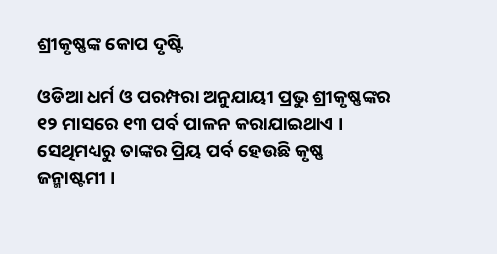ଶ୍ରୀକୃଷ୍ଣଙ୍କ କୋପ ଦୃଷ୍ଟି

ଓଡିଆ ଧର୍ମ ଓ ପରମ୍ପରା ଅନୁଯାୟୀ ପ୍ରଭୁ ଶ୍ରୀକୃଷ୍ଣଙ୍କର ୧୨ ମାସରେ ୧୩ ପର୍ବ ପାଳନ କରାଯାଇଥାଏ । ସେଥିମଧ୍ୟରୁ ତାଙ୍କର ପ୍ରିୟ ପର୍ବ ହେଉଛି କୃଷ୍ଣ ଜନ୍ମାଷ୍ଟମୀ ।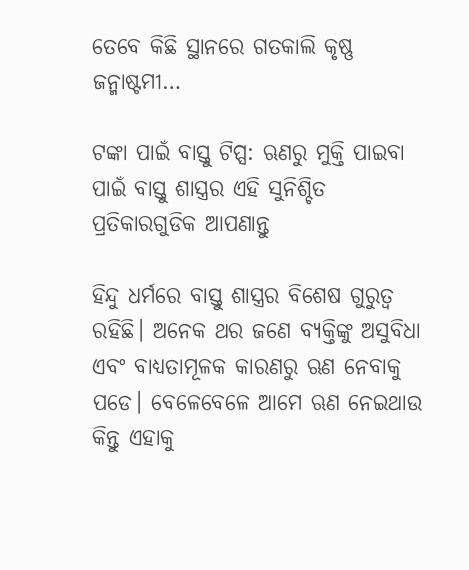ତେବେ କିଛି ସ୍ଥାନରେ ଗତକାଲି କୃଷ୍ଣ ଜନ୍ମାଷ୍ଟମୀ…

ଟଙ୍କା ପାଇଁ ବାସ୍ତୁ ଟିପ୍ସ: ଋଣରୁ ମୁକ୍ତି ପାଇବା ପାଇଁ ବାସ୍ତୁ ଶାସ୍ତ୍ରର ଏହି ସୁନିଶ୍ଚିତ ପ୍ରତିକାରଗୁଡିକ ଆପଣାନ୍ତୁ

ହିନ୍ଦୁ ଧର୍ମରେ ବାସ୍ତୁ ଶାସ୍ତ୍ରର ବିଶେଷ ଗୁରୁତ୍ୱ ରହିଛି। ଅନେକ ଥର ଜଣେ ବ୍ୟକ୍ତିଙ୍କୁ ଅସୁବିଧା ଏବଂ ବାଧ୍ୟତାମୂଳକ କାରଣରୁ ଋଣ ନେବାକୁ ପଡେ। ବେଳେବେଳେ ଆମେ ଋଣ ନେଇଥାଉ କିନ୍ତୁ ଏହାକୁ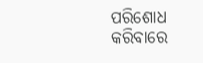ପରିଶୋଧ କରିବାରେ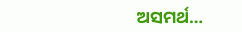ଅସମର୍ଥ…